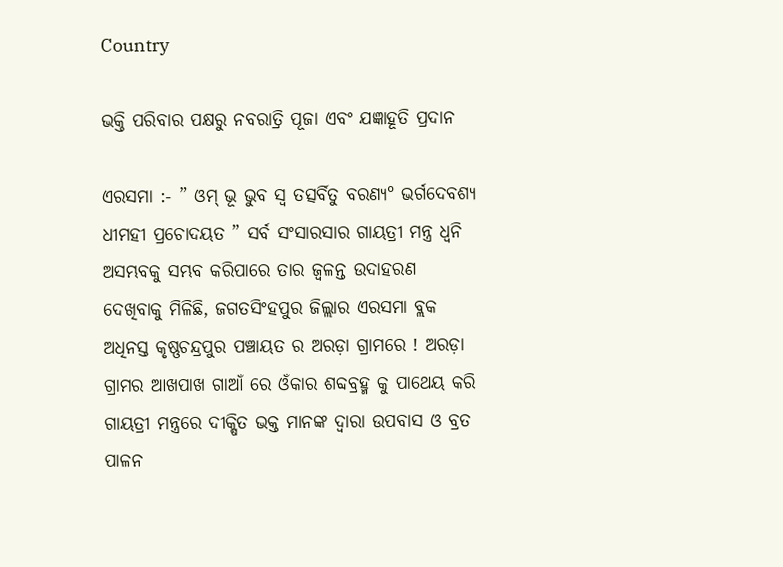Country

ଭକ୍ତି ପରିବାର ପକ୍ଷରୁ ନବରାତ୍ରି ପୂଜା ଏବଂ ଯଜ୍ଞାହୂତି ପ୍ରଦାନ

ଏରସମା :- ” ଓମ୍ ଭୂ ଭୁବ ସ୍ଵ ତତ୍ସର୍ବିତୁ ବରଣ୍ୟ° ଭର୍ଗଦେବଶ୍ୟ ଧୀମହୀ ପ୍ରଚୋଦୟତ ” ସର୍ବ ସଂସାରସାର ଗାୟତ୍ରୀ ମନ୍ତ୍ର ଧ୍ୱନି ଅସମ୍ଭବକୁ ସମ୍ଭବ କରିପାରେ ତାର ଜ୍ୱଳନ୍ତ ଉଦାହରଣ ଦେଖିବାକୁ ମିଳିଛି, ଜଗତସିଂହପୁର ଜିଲ୍ଲାର ଏରସମା ବ୍ଲକ ଅଧିନସ୍ତ କୃଷ୍ଣଚନ୍ଦ୍ରପୁର ପଞ୍ଚାୟତ ର ଅରଡ଼ା ଗ୍ରାମରେ ! ଅରଡ଼ା ଗ୍ରାମର ଆଖପାଖ ଗାଆଁ ରେ ଓଁକାର ଶବ୍ଦବ୍ରହ୍ମ କୁ ପାଥେୟ କରି ଗାୟତ୍ରୀ ମନ୍ତ୍ରରେ ଦୀକ୍ଷିତ ଭକ୍ତ ମାନଙ୍କ ଦ୍ୱାରା ଉପବାସ ଓ ବ୍ରତ ପାଳନ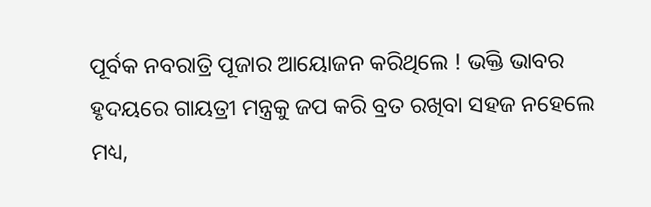ପୂର୍ବକ ନବରାତ୍ରି ପୂଜାର ଆୟୋଜନ କରିଥିଲେ ! ଭକ୍ତି ଭାବର ହୃଦୟରେ ଗାୟତ୍ରୀ ମନ୍ତ୍ରକୁ ଜପ କରି ବ୍ରତ ରଖିବା ସହଜ ନହେଲେ ମଧ୍ୟ,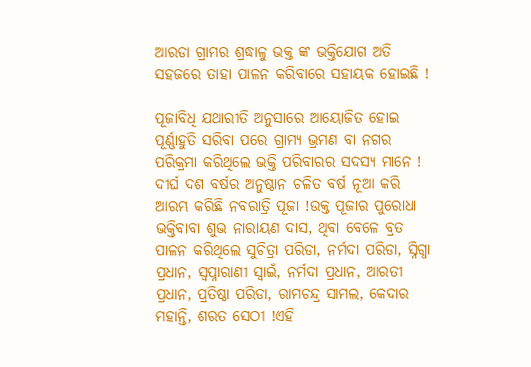ଆରଡା ଗ୍ରାମର ଶ୍ରଦ୍ଧାଳୁ ଭକ୍ତ ଙ୍କ ଭକ୍ତିଯୋଗ ଅତି ସହଜରେ ତାହା ପାଳନ କରିବାରେ ସହାୟକ ହୋଇଛି !

ପୂଜାବିଧି ଯଥାରୀତି ଅନୁସାରେ ଆୟୋଜିତ ହୋଇ ପୂର୍ଣ୍ଣାହୁତି ସରିବା ପରେ ଗ୍ରାମ୍ୟ ଭ୍ରମଣ ବା ନଗର ପରିକ୍ରମା କରିଥିଲେ ଭକ୍ତି ପରିବାରର ସଦସ୍ୟ ମାନେ ! ଦୀର୍ଘ ଦଶ ବର୍ଷର ଅନୁଷ୍ଠାନ ଚଳିତ ବର୍ଷ ନୂଆ କରି ଆରମ୍ଭ କରିଛି ନବରାତ୍ରି ପୂଜା !ଉକ୍ତ ପୂଜାର ପୁରୋଧା ଭକ୍ତିବାବା ଶୁଭ ନାରାୟଣ ଦାସ, ଥିବା ବେଳେ ବ୍ରତ ପାଳନ କରିଥିଲେ ସୁଚିତ୍ରା ପରିଡା, ନର୍ମଦା ପରିଡା, ସ୍ନିଗ୍ଧା ପ୍ରଧାନ, ସ୍ୱପ୍ନାରାଣୀ ସ୍ୱାଇଁ, ନର୍ମଦା ପ୍ରଧାନ, ଆରତୀ ପ୍ରଧାନ, ପ୍ରତିଷ୍ଠା ପରିଡା, ରାମଚନ୍ଦ୍ର ସାମଲ, କେଦାର ମହାନ୍ତି, ଶରତ ସେଠୀ !ଏହି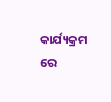କାର୍ଯ୍ୟକ୍ରମ ରେ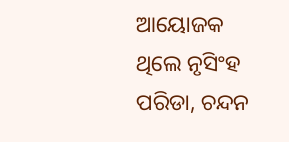ଆୟୋଜକ ଥିଲେ ନୃସିଂହ ପରିଡା, ଚନ୍ଦନ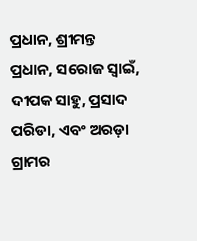ପ୍ରଧାନ, ଶ୍ରୀମନ୍ତ ପ୍ରଧାନ, ସରୋଜ ସ୍ୱାଇଁ, ଦୀପକ ସାହୁ, ପ୍ରସାଦ ପରିଡା, ଏବଂ ଅରଡ଼ା ଗ୍ରାମର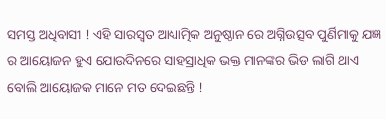ସମସ୍ତ ଅଧିବାସୀ ! ଏହି ସାରସ୍ୱତ ଆଧ୍ୟାତ୍ମିକ ଅନୁଷ୍ଠାନ ରେ ଅଗ୍ନିଉତ୍ସବ ପୁର୍ଣିମାକୁ ଯଜ୍ଞ ର ଆୟୋଜନ ହୁଏ ଯୋଉଦିନରେ ସାହସ୍ରାଧିକ ଭକ୍ତ ମାନଙ୍କର ଭିଡ ଲାଗି ଥାଏ ବୋଲି ଆୟୋଜକ ମାନେ ମତ ଦେଇଛନ୍ତି !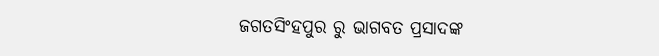ଜଗତସିଂହପୁର ରୁ ଭାଗବତ ପ୍ରସାଦଙ୍କ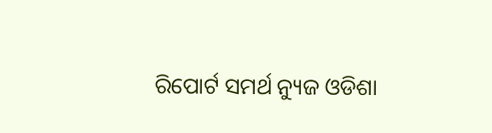ରିପୋର୍ଟ ସମର୍ଥ ନ୍ୟୁଜ ଓଡିଶା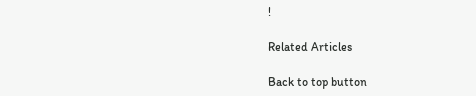!

Related Articles

Back to top button